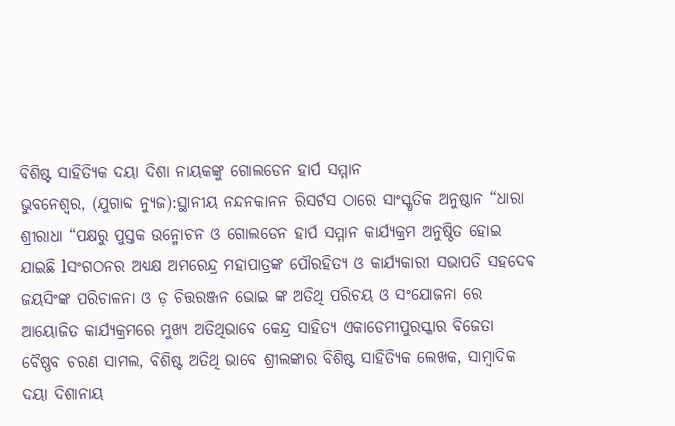ବିଶିଷ୍ଟ ସାହିତ୍ୟିକ ଦୟା ଦିଶା ନାୟକଙ୍କୁ ଗୋଲଡେନ ହାର୍ପ ସମ୍ମାନ
ଭୁବନେଶ୍ୱର, (ଯୁଗାବ୍ଦ ନ୍ୟୁଜ):ସ୍ଥାନୀୟ ନନ୍ଦନକାନନ ରିସର୍ଟସ ଠାରେ ସାଂସ୍କୃତିକ ଅନୁଷ୍ଠାନ “ଧାରା ଶ୍ରୀରାଧା “ପକ୍ଷରୁ ପୁସ୍ତକ ଉନ୍ମୋଚନ ଓ ଗୋଲଡେନ ହାର୍ପ ସମ୍ମାନ କାର୍ଯ୍ୟକ୍ରମ ଅନୁଷ୍ଠିତ ହୋଇ ଯାଇଛି lସଂଗଠନର ଅଧ୍ୟକ୍ଷ ଅମରେନ୍ଦ୍ର ମହାପାତ୍ରଙ୍କ ପୌରହିତ୍ୟ ଓ କାର୍ଯ୍ୟକାରୀ ସଭାପତି ସହଦେଵ ଜୟସିଂଙ୍କ ପରିଚାଳନା ଓ ଡ଼ ଚିତ୍ତରଞ୍ଜନ ଭୋଇ ଙ୍କ ଅତିଥି ପରିଚୟ ଓ ସଂଯୋଜନା ରେ ଆୟୋଜିତ କାର୍ଯ୍ୟକ୍ରମରେ ମୁଖ୍ୟ ଅତିଥିଭାବେ କେନ୍ଦ୍ର ସାହିତ୍ୟ ଏକାଡେମୀପୁରସ୍କାର ବିଜେତା ବୈଷ୍ଣବ ଚରଣ ସାମଲ, ବିଶିଷ୍ଟ ଅତିଥି ଭାବେ ଶ୍ରୀଲଙ୍କାର ବିଶିଷ୍ଟ ସାହିତ୍ୟିକ ଲେଖକ, ସାମ୍ବାଦିକ ଦୟା ଦିଶାନାୟ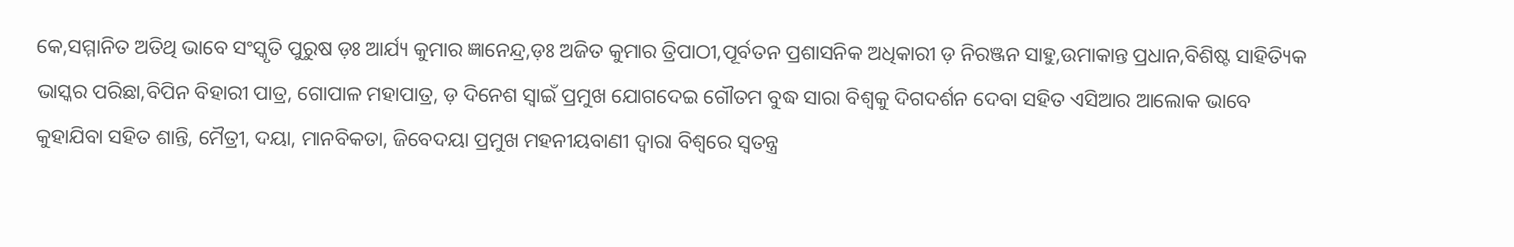କେ,ସମ୍ମାନିତ ଅତିଥି ଭାବେ ସଂସ୍କୃତି ପୁରୁଷ ଡ଼ଃ ଆର୍ଯ୍ୟ କୁମାର ଜ୍ଞାନେନ୍ଦ୍ର,ଡ଼ଃ ଅଜିତ କୁମାର ତ୍ରିପାଠୀ,ପୂର୍ବତନ ପ୍ରଶାସନିକ ଅଧିକାରୀ ଡ଼ ନିରଞ୍ଜନ ସାହୁ,ଉମାକାନ୍ତ ପ୍ରଧାନ,ବିଶିଷ୍ଟ ସାହିତ୍ୟିକ ଭାସ୍କର ପରିଛା,ବିପିନ ବିହାରୀ ପାତ୍ର, ଗୋପାଳ ମହାପାତ୍ର, ଡ଼ ଦିନେଶ ସ୍ୱାଇଁ ପ୍ରମୁଖ ଯୋଗଦେଇ ଗୌତମ ବୁଦ୍ଧ ସାରା ବିଶ୍ୱକୁ ଦିଗଦର୍ଶନ ଦେବା ସହିତ ଏସିଆର ଆଲୋକ ଭାବେ କୁହାଯିବା ସହିତ ଶାନ୍ତି, ମୈତ୍ରୀ, ଦୟା, ମାନବିକତା, ଜିବେଦୟା ପ୍ରମୁଖ ମହନୀୟବାଣୀ ଦ୍ୱାରା ବିଶ୍ୱରେ ସ୍ୱତନ୍ତ୍ର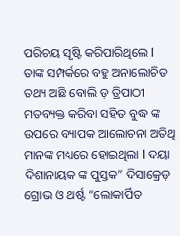ପରିଚୟ ସୃଷ୍ଟି କରିପାରିଥିଲେ l ତାଙ୍କ ସମ୍ପର୍କରେ ବହୁ ଅନାଲୋଚିତ ତଥ୍ୟ ଅଛି ବୋଲି ଡ଼ ତ୍ରିପାଠୀ ମତବ୍ୟକ୍ତ କରିବା ସହିତ ବୁଦ୍ଧ ଙ୍କ ଉପରେ ବ୍ୟାପକ ଆଲୋଚନା ଅତିଥି ମାନଙ୍କ ମଧ୍ୟରେ ହୋଇଥିଲା l ଦୟା ଦିଶାନାୟକ ଙ୍କ ପୁସ୍ତକ” ଦିସାକ୍ରେଡ଼ ଗ୍ରୋଭ ଓ ଥର୍ଷ୍ଟ “ଲୋକାର୍ପିତ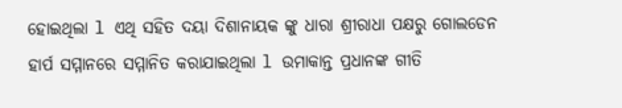ହୋଇଥିଲା l ଏଥି ସହିତ ଦୟା ଦିଶାନାୟକ ଙ୍କୁ ଧାରା ଶ୍ରୀରାଧା ପକ୍ଷରୁ ଗୋଲଡେନ ହାର୍ପ ସମ୍ମାନରେ ସମ୍ମାନିତ କରାଯାଇଥିଲା l ଉମାକାନ୍ତ ପ୍ରଧାନଙ୍କ ଗୀତି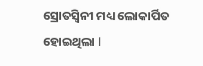ସ୍ରୋତସ୍ୱିନୀ ମଧ୍ୟ ଲୋକାର୍ପିତ ହୋଇଥିଲା l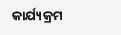କାର୍ଯ୍ୟକ୍ରମ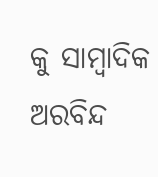କୁ ସାମ୍ବାଦିକ ଅରବିନ୍ଦ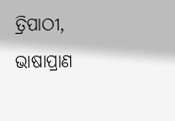ତ୍ରିପାଠୀ, ଭାଷାପ୍ରାଣ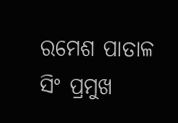ରମେଶ ପାତାଳ ସିଂ ପ୍ରମୁଖ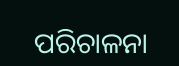ପରିଚାଳନା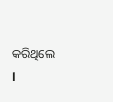କରିଥିଲେ l